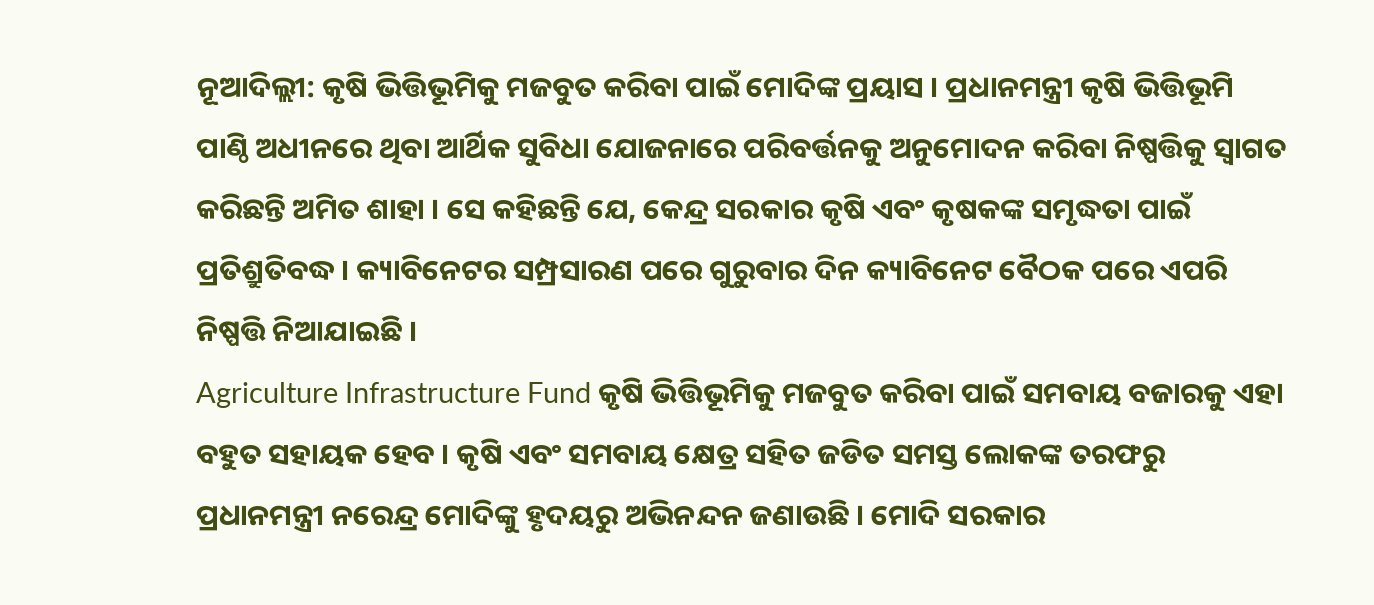ନୂଆଦିଲ୍ଲୀ: କୃଷି ଭିତ୍ତିଭୂମିକୁ ମଜବୁତ କରିବା ପାଇଁ ମୋଦିଙ୍କ ପ୍ରୟାସ । ପ୍ରଧାନମନ୍ତ୍ରୀ କୃଷି ଭିତ୍ତିଭୂମି ପାଣ୍ଠି ଅଧୀନରେ ଥିବା ଆର୍ଥିକ ସୁବିଧା ଯୋଜନାରେ ପରିବର୍ତ୍ତନକୁ ଅନୁମୋଦନ କରିବା ନିଷ୍ପତ୍ତିକୁ ସ୍ବାଗତ କରିଛନ୍ତି ଅମିତ ଶାହା । ସେ କହିଛନ୍ତି ଯେ, କେନ୍ଦ୍ର ସରକାର କୃଷି ଏବଂ କୃଷକଙ୍କ ସମୃଦ୍ଧତା ପାଇଁ ପ୍ରତିଶ୍ରୁତିବଦ୍ଧ । କ୍ୟାବିନେଟର ସମ୍ପ୍ରସାରଣ ପରେ ଗୁରୁବାର ଦିନ କ୍ୟାବିନେଟ ବୈଠକ ପରେ ଏପରି ନିଷ୍ପତ୍ତି ନିଆଯାଇଛି ।
Agriculture Infrastructure Fund କୃଷି ଭିତ୍ତିଭୂମିକୁ ମଜବୁତ କରିବା ପାଇଁ ସମବାୟ ବଜାରକୁ ଏହା ବହୁତ ସହାୟକ ହେବ । କୃଷି ଏବଂ ସମବାୟ କ୍ଷେତ୍ର ସହିତ ଜଡିତ ସମସ୍ତ ଲୋକଙ୍କ ତରଫରୁ ପ୍ରଧାନମନ୍ତ୍ରୀ ନରେନ୍ଦ୍ର ମୋଦିଙ୍କୁ ହୃଦୟରୁ ଅଭିନନ୍ଦନ ଜଣାଉଛି । ମୋଦି ସରକାର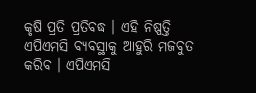କୃଷି ପ୍ରତି ପ୍ରତିବଦ୍ଧ । ଏହି ନିଷ୍ପତ୍ତି ଏପିଏମସି ବ୍ୟବସ୍ଥାକୁ ଆହୁରି ମଜବୁତ କରିବ । ଏପିଏମସି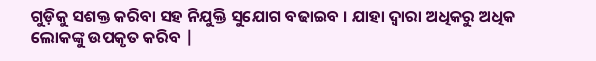ଗୁଡ଼ିକୁ ସଶକ୍ତ କରିବା ସହ ନିଯୁକ୍ତି ସୁଯୋଗ ବଢାଇବ । ଯାହା ଦ୍ବାରା ଅଧିକରୁ ଅଧିକ ଲୋକଙ୍କୁ ଉପକୃତ କରିବ |